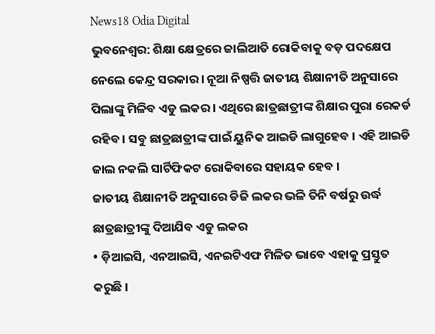News18 Odia Digital
ଭୁବନେଶ୍ୱର: ଶିକ୍ଷା କ୍ଷେତ୍ରରେ ଜାଲିଆତି ରୋକିବାକୁ ବଡ଼ ପଦକ୍ଷେପ ନେଲେ କେନ୍ଦ୍ର ସରକାର । ନୂଆ ନିଷ୍ପତ୍ତି ଜାତୀୟ ଶିକ୍ଷାନୀତି ଅନୁସାରେ ପିଲାଙ୍କୁ ମିଳିବ ଏଡୁ ଲକର । ଏଥିରେ ଛାତ୍ରଛାତ୍ରୀଙ୍କ ଶିକ୍ଷାର ପୁରା ରେକର୍ଡ ରହିବ । ସବୁ ଛାତ୍ରଛାତ୍ରୀଙ୍କ ପାଇଁ ୟୁନିକ ଆଇଡି ଲାଗୁହେବ । ଏହି ଆଇଡି ଜାଲ ନକଲି ସାର୍ଟିଫିକଟ ରୋକିବାରେ ସହାୟକ ହେବ ।
ଜାତୀୟ ଶିକ୍ଷାନୀତି ଅନୁସାରେ ଡିଜି ଲକର ଭଳି ତିନି ବର୍ଷରୁ ଉର୍ଦ୍ଧ ଛାତ୍ରଛାତ୍ରୀଙ୍କୁ ଦିଆଯିବ ଏଡୁ ଲକର
• ଡ଼ିଆଇସି, ଏନଆଇସି, ଏନଇଟିଏଫ ମିଳିତ ଭାବେ ଏହାକୁ ପ୍ରସ୍ତୁତ କରୁଛି ।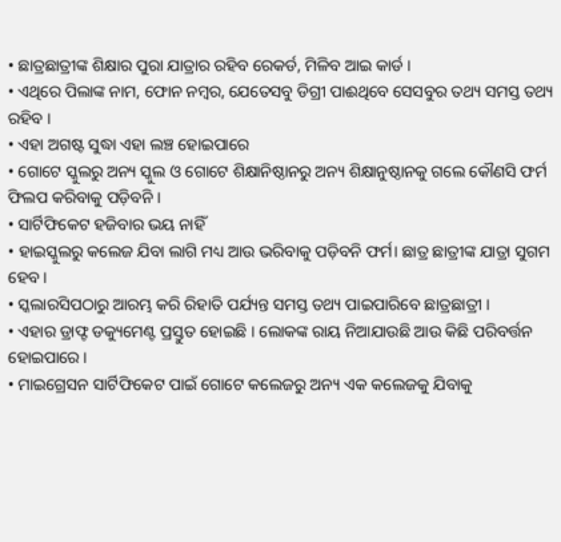• ଛାତ୍ରଛାତ୍ରୀଙ୍କ ଶିକ୍ଷାର ପୁରା ଯାତ୍ରାର ରହିବ ରେକର୍ଡ, ମିଳିବ ଆଇ କାର୍ଡ ।
• ଏଥିରେ ପିଲାଙ୍କ ନାମ, ଫୋନ ନମ୍ବର, ଯେତେସବୁ ଡିଗ୍ରୀ ପାଈଥିବେ ସେସବୁର ତଥ୍ୟ ସମସ୍ତ ତଥ୍ୟ ରହିବ ।
• ଏହା ଅଗଷ୍ଟ ସୁଦ୍ଧା ଏହା ଲଞ୍ଚ ହୋଇପାରେ
• ଗୋଟେ ସ୍କୁଲରୁ ଅନ୍ୟ ସ୍କୁଲ ଓ ଗୋଟେ ଶିକ୍ଷାନିଷ୍ଠାନରୁ ଅନ୍ୟ ଶିକ୍ଷାନୁଷ୍ଠାନକୁ ଗଲେ କୌଣସି ଫର୍ମ ଫିଲପ କରିବାକୁ ପଡ଼ିବନି ।
• ସାର୍ଟିଫିକେଟ ହଜିବାର ଭୟ ନାହିଁ
• ହାଇସ୍କୁଲରୁ କଲେଜ ଯିବା ଲାଗି ମଧ୍ୟ ଆଉ ଭରିବାକୁ ପଡ଼ିବନି ଫର୍ମ। ଛାତ୍ର ଛାତ୍ରୀଙ୍କ ଯାତ୍ରା ସୁଗମ ହେବ ।
• ସ୍କଲାରସିପଠାରୁ ଆରମ୍ଭ କରି ରିହାତି ପର୍ଯ୍ୟନ୍ତ ସମସ୍ତ ତଥ୍ୟ ପାଇପାରିବେ ଛାତ୍ରଛାତ୍ରୀ ।
• ଏହାର ଡ୍ରାଫ୍ଟ ଡକ୍ୟୁମେଣ୍ଟ ପ୍ରସ୍ତୁତ ହୋଇଛି । ଲୋକଙ୍କ ରାୟ ନିଆଯାଉଛି ଆଉ କିଛି ପରିବର୍ତ୍ତନ ହୋଇପାରେ ।
• ମାଇଗ୍ରେସନ ସାର୍ଟିଫିକେଟ ପାଇଁ ଗୋଟେ କଲେଜରୁ ଅନ୍ୟ ଏକ କଲେଜକୁ ଯିବାକୁ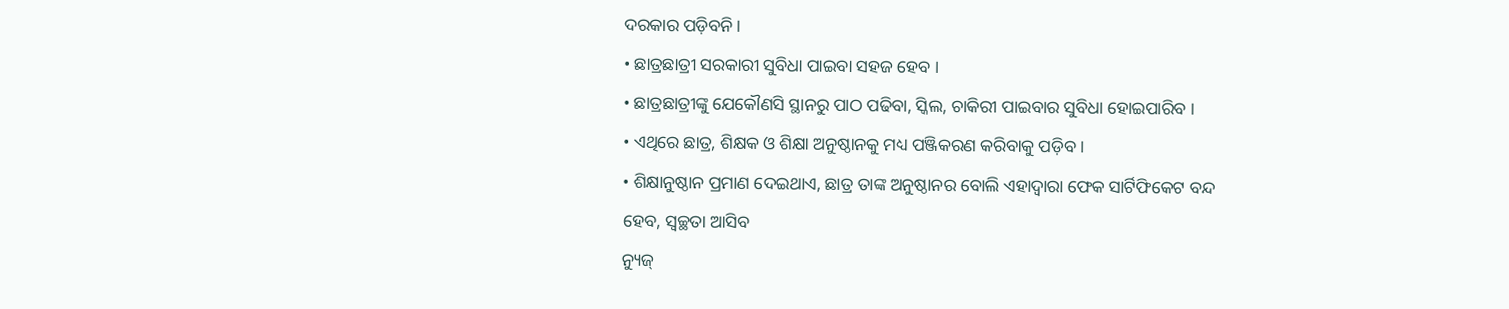ଦରକାର ପଡ଼ିବନି ।
• ଛାତ୍ରଛାତ୍ରୀ ସରକାରୀ ସୁବିଧା ପାଇବା ସହଜ ହେବ ।
• ଛାତ୍ରଛାତ୍ରୀଙ୍କୁ ଯେକୌଣସି ସ୍ଥାନରୁ ପାଠ ପଢିବା, ସ୍କିଲ, ଚାକିରୀ ପାଇବାର ସୁବିଧା ହୋଇପାରିବ ।
• ଏଥିରେ ଛାତ୍ର, ଶିକ୍ଷକ ଓ ଶିକ୍ଷା ଅନୁଷ୍ଠାନକୁ ମଧ୍ୟ ପଞ୍ଜିକରଣ କରିବାକୁ ପଡ଼ିବ ।
• ଶିକ୍ଷାନୁଷ୍ଠାନ ପ୍ରମାଣ ଦେଇଥାଏ, ଛାତ୍ର ତାଙ୍କ ଅନୁଷ୍ଠାନର ବୋଲି ଏହାଦ୍ୱାରା ଫେକ ସାର୍ଟିଫିକେଟ ବନ୍ଦ ହେବ, ସ୍ୱଚ୍ଛତା ଆସିବ
ନ୍ୟୁଜ୍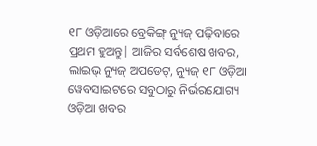୧୮ ଓଡ଼ିଆରେ ବ୍ରେକିଙ୍ଗ୍ ନ୍ୟୁଜ୍ ପଢ଼ିବାରେ ପ୍ରଥମ ହୁଅନ୍ତୁ| ଆଜିର ସର୍ବଶେଷ ଖବର, ଲାଇଭ୍ ନ୍ୟୁଜ୍ ଅପଡେଟ୍, ନ୍ୟୁଜ୍ ୧୮ ଓଡ଼ିଆ ୱେବସାଇଟରେ ସବୁଠାରୁ ନିର୍ଭରଯୋଗ୍ୟ ଓଡ଼ିଆ ଖବର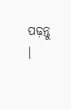ପଢ଼ନ୍ତୁ ।